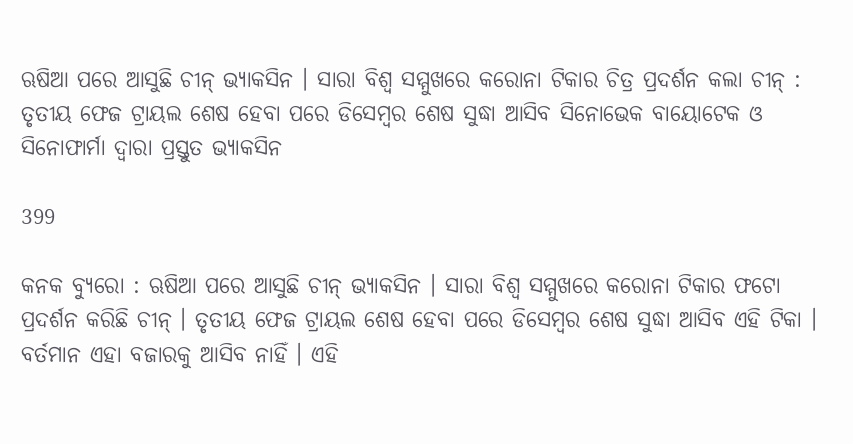ଋଷିଆ ପରେ ଆସୁଛି ଚୀନ୍ ଭ୍ୟାକସିନ । ସାରା ବିଶ୍ୱ ସମ୍ମୁଖରେ କରୋନା ଟିକାର ଚିତ୍ର ପ୍ରଦର୍ଶନ କଲା ଚୀନ୍ : ତୃତୀୟ ଫେଜ ଟ୍ରାୟଲ ଶେଷ ହେବା ପରେ ଡିସେମ୍ବର ଶେଷ ସୁଦ୍ଧା ଆସିବ ସିନୋଭେକ ବାୟୋଟେକ ଓ ସିନୋଫାର୍ମା ଦ୍ୱାରା ପ୍ରସ୍ତୁତ ଭ୍ୟାକସିନ

399

କନକ ବ୍ୟୁରୋ : ଋଷିଆ ପରେ ଆସୁଛି ଚୀନ୍ ଭ୍ୟାକସିନ । ସାରା ବିଶ୍ୱ ସମ୍ମୁଖରେ କରୋନା ଟିକାର ଫଟୋ ପ୍ରଦର୍ଶନ କରିଛି ଚୀନ୍ । ତୃତୀୟ ଫେଜ ଟ୍ରାୟଲ ଶେଷ ହେବା ପରେ ଡିସେମ୍ବର ଶେଷ ସୁଦ୍ଧା ଆସିବ ଏହି ଟିକା । ବର୍ତମାନ ଏହା ବଜାରକୁ ଆସିବ ନାହିଁ । ଏହି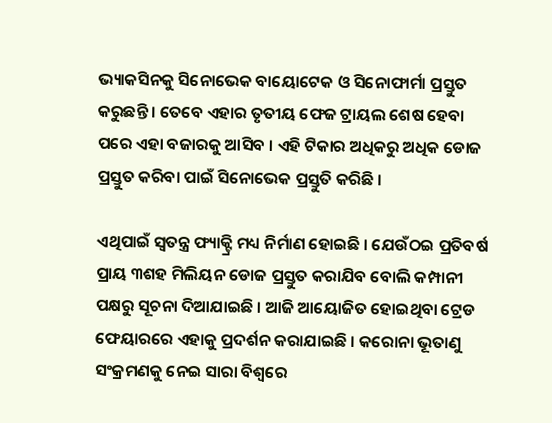ଭ୍ୟାକସିନକୁ ସିନୋଭେକ ବାୟୋଟେକ ଓ ସିନୋଫାର୍ମା ପ୍ରସ୍ତୁତ କରୁଛନ୍ତି । ତେବେ ଏହାର ତୃତୀୟ ଫେଜ ଟ୍ରାୟଲ ଶେଷ ହେବା ପରେ ଏହା ବଜାରକୁ ଆସିବ । ଏହି ଟିକାର ଅଧିକରୁ ଅଧିକ ଡୋଜ ପ୍ରସ୍ତୁତ କରିବା ପାଇଁ ସିନୋଭେକ ପ୍ରସ୍ତୁତି କରିଛି ।

ଏଥିପାଇଁ ସ୍ୱତନ୍ତ୍ର ଫ୍ୟାକ୍ଟ୍ରି ମଧ୍ୟ ନିର୍ମାଣ ହୋଇଛି । ଯେଉଁଠଇ ପ୍ରତିବର୍ଷ ପ୍ରାୟ ୩ଶହ ମିଲିୟନ ଡୋଜ ପ୍ରସ୍ତୁତ କରାଯିବ ବୋଲି କମ୍ପାନୀ ପକ୍ଷରୁ ସୂଚନା ଦିଆଯାଇଛି । ଆଜି ଆୟୋଜିତ ହୋଇଥିବା ଟ୍ରେଡ ଫେୟାରରେ ଏହାକୁ ପ୍ରଦର୍ଶନ କରାଯାଇଛି । କରୋନା ଭୂତାଣୁ ସଂକ୍ରମଣକୁ ନେଇ ସାରା ବିଶ୍ୱରେ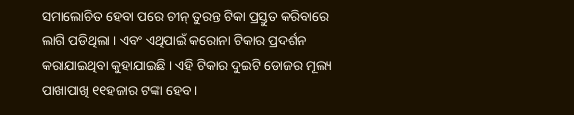ସମାଲୋଚିତ ହେବା ପରେ ଚୀନ୍ ତୁରନ୍ତ ଟିକା ପ୍ରସ୍ତୁତ କରିବାରେ ଲାଗି ପଡିଥିଲା । ଏବଂ ଏଥିପାଇଁ କରୋନା ଟିକାର ପ୍ରଦର୍ଶନ କରାଯାଇଥିବା କୁହାଯାଇଛି । ଏହି ଟିକାର ଦୁଇଟି ଡୋଜର ମୂଲ୍ୟ ପାଖାପାଖି ୧୧ହଜାର ଟଙ୍କା ହେବ ।